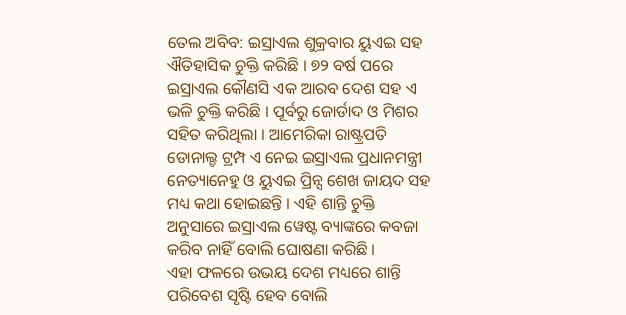ତେଲ ଅବିବ: ଇସ୍ରାଏଲ ଶୁକ୍ରବାର ୟୁଏଇ ସହ ଐତିହାସିକ ଚୁକ୍ତି କରିଛି । ୭୨ ବର୍ଷ ପରେ ଇସ୍ରାଏଲ କୌଣସି ଏକ ଆରବ ଦେଶ ସହ ଏ ଭଳି ଚୁକ୍ତି କରିଛି । ପୂର୍ବରୁ ଜୋର୍ଡାଦ ଓ ମିଶର ସହିତ କରିଥିଲା । ଆମେରିକା ରାଷ୍ଟ୍ରପତି ଡୋନାଲ୍ଡ ଟ୍ରମ୍ପ ଏ ନେଇ ଇସ୍ରାଏଲ ପ୍ରଧାନମନ୍ତ୍ରୀ ନେତ୍ୟାନେହୁ ଓ ୟୁଏଇ ପ୍ରିନ୍ସ ଶେଖ ଜାୟଦ ସହ ମଧ୍ୟ କଥା ହୋଇଛନ୍ତି । ଏହି ଶାନ୍ତି ଚୁକ୍ତି ଅନୁସାରେ ଇସ୍ରାଏଲ ୱେଷ୍ଟ ବ୍ୟାଙ୍କରେ କବଜା କରିବ ନାହିଁ ବୋଲି ଘୋଷଣା କରିଛି ।
ଏହା ଫଳରେ ଉଭୟ ଦେଶ ମଧ୍ୟରେ ଶାନ୍ତି ପରିବେଶ ସୃଷ୍ଟି ହେବ ବୋଲି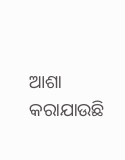ଆଶା କରାଯାଉଛି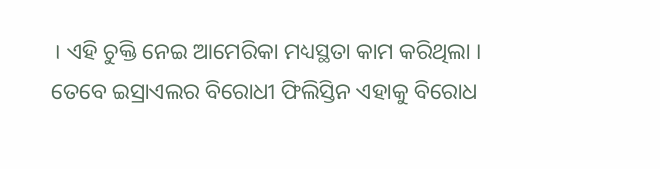। ଏହି ଚୁକ୍ତି ନେଇ ଆମେରିକା ମଧ୍ୟସ୍ଥତା କାମ କରିଥିଲା । ତେବେ ଇସ୍ରାଏଲର ବିରୋଧୀ ଫିଲିସ୍ତିନ ଏହାକୁ ବିରୋଧ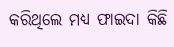କରିଥିଲେ ମଧ୍ୟ ଫାଇଦା କିଛି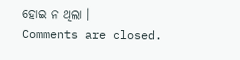ହୋଇ ନ ଥିଲା ।
Comments are closed.